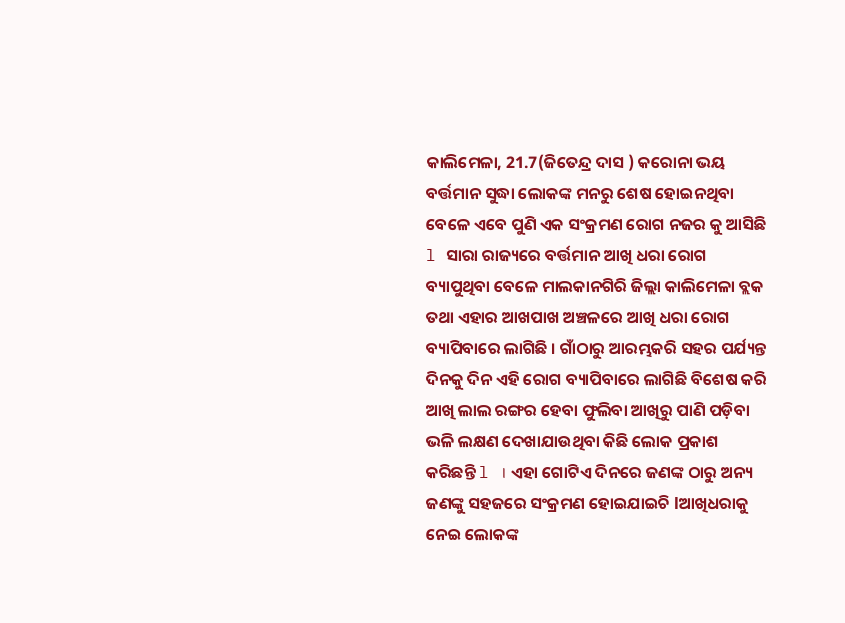କାଲିମେଳା, 21.7(ଜିତେନ୍ଦ୍ର ଦାସ ) କରୋନା ଭୟ ବର୍ତ୍ତମାନ ସୁଦ୍ଧା ଲୋକଙ୍କ ମନରୁ ଶେଷ ହୋଇନଥିବା ବେଳେ ଏବେ ପୁଣି ଏକ ସଂକ୍ରମଣ ରୋଗ ନଜର କୁ ଆସିଛି l ସାରା ରାଜ୍ୟରେ ବର୍ତ୍ତମାନ ଆଖି ଧରା ରୋଗ ବ୍ୟାପୁଥିବା ବେଳେ ମାଲକାନଗିରି ଜିଲ୍ଲା କାଲିମେଳା ବ୍ଲକ ତଥା ଏହାର ଆଖପାଖ ଅଞ୍ଚଳରେ ଆଖି ଧରା ରୋଗ ବ୍ୟାପିବାରେ ଲାଗିଛି । ଗାଁଠାରୁ ଆରମ୍ଭକରି ସହର ପର୍ଯ୍ୟନ୍ତ ଦିନକୁ ଦିନ ଏହି ରୋଗ ବ୍ୟାପିବାରେ ଲାଗିଛି ବିଶେଷ କରି ଆଖି ଲାଲ ରଙ୍ଗର ହେବା ଫୁଲିବା ଆଖିରୁ ପାଣି ପଡ଼ିବା ଭଳି ଲକ୍ଷଣ ଦେଖାଯାଉଥିବା କିଛି ଲୋକ ପ୍ରକାଶ କରିଛନ୍ତି l । ଏହା ଗୋଟିଏ ଦିନରେ ଜଣଙ୍କ ଠାରୁ ଅନ୍ୟ ଜଣଙ୍କୁ ସହଜରେ ସଂକ୍ରମଣ ହୋଇଯାଇଚି lଆଖିଧରାକୁ ନେଇ ଲୋକଙ୍କ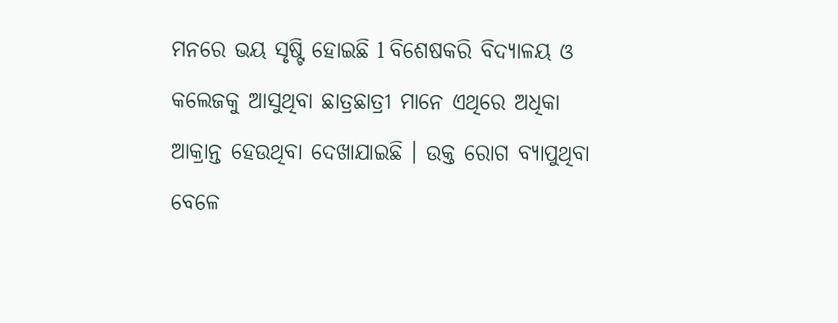ମନରେ ଭୟ ସୃଷ୍ଟି ହୋଇଛି l ବିଶେଷକରି ବିଦ୍ୟାଳୟ ଓ କଲେଜକୁ ଆସୁଥିବା ଛାତ୍ରଛାତ୍ରୀ ମାନେ ଏଥିରେ ଅଧିକା ଆକ୍ରାନ୍ତ ହେଉଥିବା ଦେଖାଯାଇଛି । ଉକ୍ତ ରୋଗ ବ୍ୟାପୁଥିବା ବେଳେ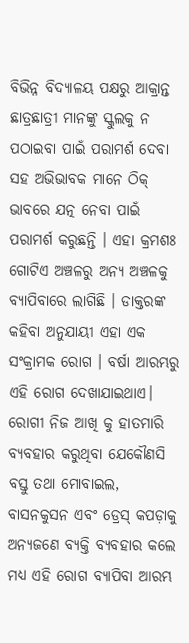ବିଭିନ୍ନ ବିଦ୍ୟାଳୟ ପକ୍ଷରୁ ଆକ୍ରାନ୍ତ ଛାତ୍ରଛାତ୍ରୀ ମାନଙ୍କୁ ସ୍କୁଲକୁ ନ ପଠାଇବା ପାଇଁ ପରାମର୍ଶ ଦେବା ସହ ଅଭିଭାବକ ମାନେ ଠିକ୍ ଭାବରେ ଯତ୍ନ ନେବା ପାଇଁ ପରାମର୍ଶ କରୁଛନ୍ତି । ଏହା କ୍ରମଶଃ ଗୋଟିଏ ଅଞ୍ଚଳରୁ ଅନ୍ୟ ଅଞ୍ଚଳକୁ ବ୍ୟାପିବାରେ ଲାଗିଛି । ଡାକ୍ତରଙ୍କ କହିବା ଅନୁଯାୟୀ ଏହା ଏକ ସଂକ୍ରାମକ ରୋଗ । ବର୍ଷା ଆରମ୍ଭରୁ ଏହି ରୋଗ ଦେଖାଯାଇଥାଏ। ରୋଗୀ ନିଜ ଆଖି କୁ ହାତମାରି ବ୍ୟବହାର କରୁଥିବା ଯେକୌଣସି ବସ୍ତୁ ତଥା ମୋବାଇଲ, ବାସନକୁସନ ଏବଂ ଡ୍ରେସ୍ କପଡ଼ାକୁ ଅନ୍ୟଜଣେ ବ୍ୟକ୍ତି ବ୍ୟବହାର କଲେ ମଧ୍ୟ ଏହି ରୋଗ ବ୍ୟାପିବା ଆରମ୍ଭ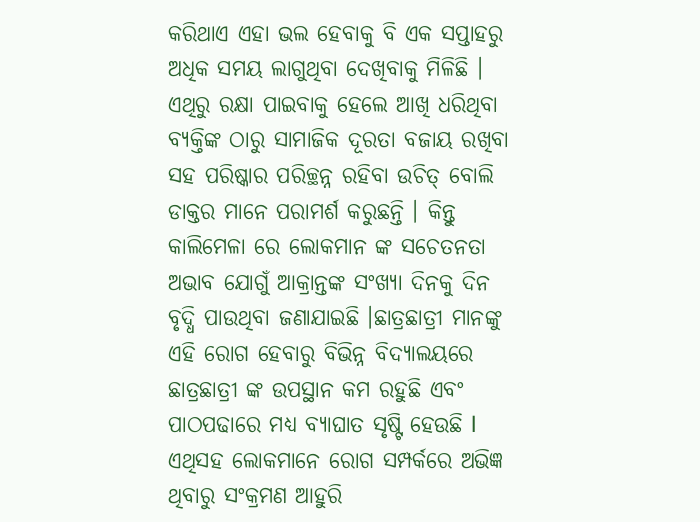କରିଥାଏ ଏହା ଭଲ ହେବାକୁ ବି ଏକ ସପ୍ତାହରୁ ଅଧିକ ସମୟ ଲାଗୁଥିବା ଦେଖିବାକୁ ମିଳିଛି । ଏଥିରୁ ରକ୍ଷା ପାଇବାକୁ ହେଲେ ଆଖି ଧରିଥିବା ବ୍ୟକ୍ତିଙ୍କ ଠାରୁ ସାମାଜିକ ଦୂରତା ବଜାୟ ରଖିବା ସହ ପରିଷ୍କାର ପରିଚ୍ଛନ୍ନ ରହିବା ଉଚିତ୍ ବୋଲି ଡାକ୍ତର ମାନେ ପରାମର୍ଶ କରୁଛନ୍ତି । କିନ୍ତୁ କାଲିମେଳା ରେ ଲୋକମାନ ଙ୍କ ସଚେତନତା ଅଭାବ ଯୋଗୁଁ ଆକ୍ରାନ୍ତଙ୍କ ସଂଖ୍ୟା ଦିନକୁ ଦିନ ବୃଦ୍ଧି ପାଉଥିବା ଜଣାଯାଇଛି ।ଛାତ୍ରଛାତ୍ରୀ ମାନଙ୍କୁ ଏହି ରୋଗ ହେବାରୁ ବିଭିନ୍ନ ବିଦ୍ୟାଲୟରେ ଛାତ୍ରଛାତ୍ରୀ ଙ୍କ ଉପସ୍ଥାନ କମ ରହୁଛି ଏବଂ ପାଠପଢାରେ ମଧ୍ଯ ବ୍ୟାଘାତ ସୃଷ୍ଟି ହେଉଛି l ଏଥିସହ ଲୋକମାନେ ରୋଗ ସମ୍ପର୍କରେ ଅଭିଜ୍ଞ ଥିବାରୁ ସଂକ୍ରମଣ ଆହୁରି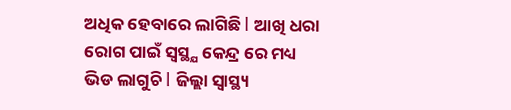ଅଧିକ ହେବାରେ ଲାଗିଛି l ଆଖି ଧରା ରୋଗ ପାଇଁ ସ୍ଵସ୍ଥ୍ଯ କେନ୍ଦ୍ର ରେ ମଧ୍ୟ ଭିଡ ଲାଗୁଚି l ଜିଲ୍ଲା ସ୍ୱାସ୍ଥ୍ୟ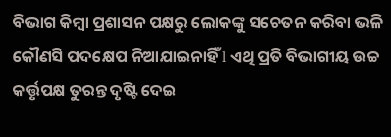ବିଭାଗ କିମ୍ବା ପ୍ରଶାସନ ପକ୍ଷରୁ ଲୋକଙ୍କୁ ସଚେତନ କରିବା ଭଳି କୌଣସି ପଦକ୍ଷେପ ନିଆଯାଇନାହିଁ l ଏଥି ପ୍ରତି ବିଭାଗୀୟ ଉଚ୍ଚ କର୍ତ୍ତୃପକ୍ଷ ତୁରନ୍ତ ଦୃଷ୍ଟି ଦେଇ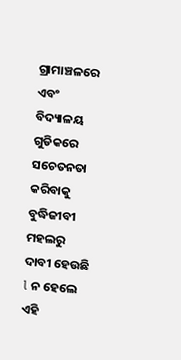ଗ୍ରାମାଞ୍ଚଳରେ ଏବଂ ବିଦ୍ୟାଳୟ ଗୁଡିକରେ ସଚେତନତା କରିବାକୁ ବୁଦ୍ଧିଜୀବୀ ମହଲରୁ ଦାବୀ ହେଉଛି l ନ ହେଲେ ଏହି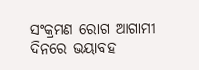ସଂକ୍ରମଣ ରୋଗ ଆଗାମୀ ଦିନରେ ଭୟାବହ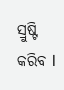ସ୍ରୁଷ୍ଟି କରିବ l